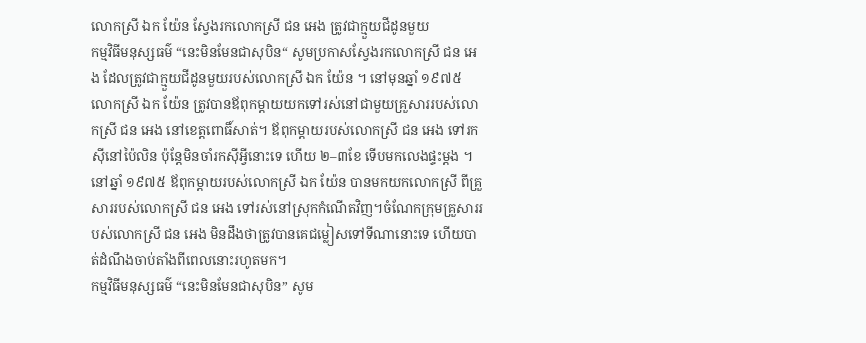លោកស្រី ឯក យ៉ែន ស្វែងរកលោកស្រី ជន អេង ត្រូវជាក្មួយជីដូនមួយ
កម្មវិធីមនុស្សធម៌ “នេះមិនមែនជាសុបិន“ សូមប្រកាសស្វែងរកលោកស្រី ជន អេង ដែលត្រូវជាក្មួយជីដូនមួយរបស់លោកស្រី ឯក យ៉ែន ។ នៅមុនឆ្នាំ ១៩៧៥ លោកស្រី ឯក យ៉ែន ត្រូវបានឪពុកម្ដាយយកទៅរស់នៅជាមួយគ្រួសាររបស់លោកស្រី ជន អេង នៅខេត្តពោធិ៍សាត់។ ឪពុកម្ដាយរបស់លោកស្រី ជន អេង ទៅរកស៊ីនៅប៉ៃលិន ប៉ុន្តែមិនចាំរកស៊ីអ្វីនោះទេ ហើយ ២–៣ខែ ទើបមកលេងផ្ទះម្ដង ។ នៅឆ្នាំ ១៩៧៥ ឪពុកម្ដាយរបស់លោកស្រី ឯក យ៉ែន បានមកយកលោកស្រី ពីគ្រួសាររបស់លោកស្រី ជន អេង ទៅរស់នៅស្រុកកំណើតវិញ។ចំណែកក្រុមគ្រួសាររបស់លោកស្រី ជន អេង មិនដឹងថាត្រូវបានគេជម្លៀសទៅទីណានោះទេ ហើយបាត់ដំណឹងចាប់តាំងពីពេលនោះរហូតមក។
កម្មវិធីមនុស្សធម៌ “នេះមិនមែនជាសុបិន” សូម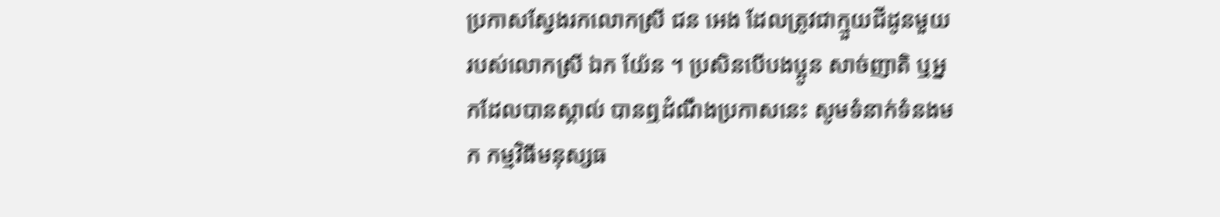ប្រកាសស្វែងរកលោកស្រី ជន អេង ដែលត្រូវជាក្មួយជីដូនមួយរបស់លោកស្រី ឯក យ៉ែន ។ ប្រសិនបើបងប្អូន សាច់ញាតិ ឬអ្នកដែលបានស្គាល់ បានឮដំណឹងប្រកាសនេះ សូមទំនាក់ទំនងមក កម្មវិធីមនុស្សធ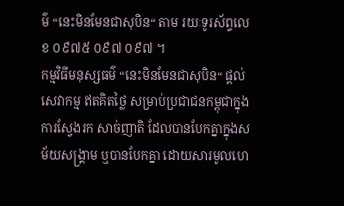ម៌ “នេះមិនមែនជាសុបិន“ តាម រយៈទូរស័ព្ទលេខ ០៩៧៥ ០៩៧ ០៩៧ ។
កម្មវិធីមនុស្សធម៌ “នេះមិនមែនជាសុបិន“ ផ្ដល់សេវាកម្ម ឥតគិតថ្លៃ សម្រាប់ប្រជាជនកម្ពុជាក្នុងការស្វែងរក សាច់ញាតិ ដែលបានបែកគ្នាក្នុងសម័យសង្គ្រាម ឬបានបែកគ្នា ដោយសារមូលហេ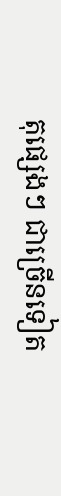តុផ្សេងៗ ជាច្រើនទៀត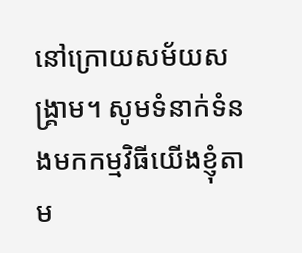នៅក្រោយសម័យសង្គ្រាម។ សូមទំនាក់ទំនងមកកម្មវិធីយើងខ្ញុំតាម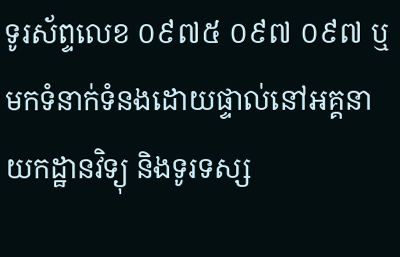ទូរស័ព្ទលេខ ០៩៧៥ ០៩៧ ០៩៧ ឬមកទំនាក់ទំនងដោយផ្ទាល់នៅអគ្គនាយកដ្ឋានវិទ្យុ និងទូរទស្ស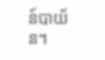ន៍បាយ័ន។